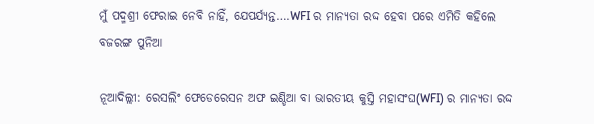ମୁଁ ପଦ୍ମଶ୍ରୀ ଫେରାଇ ନେବି ନାହିଁ, ଯେପର୍ଯ୍ୟନ୍ତ….WFI ର ମାନ୍ୟତା ରଦ୍ଦ ହେବା ପରେ ଏମିତି କହିଲେ ବଜରଙ୍ଗ ପୁନିଆ

ନୂଆଦିଲ୍ଲୀ: ରେସଲିଂ ଫେଡେରେସନ ଅଫ ଇଣ୍ଡିଆ ବା ଭାରତୀୟ କୁସ୍ତି ମହାସଂଘ(WFI) ର ମାନ୍ୟତା ରଦ୍ଦ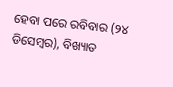ହେବା ପରେ ରବିବାର (୨୪ ଡିସେମ୍ବର), ବିଖ୍ୟାତ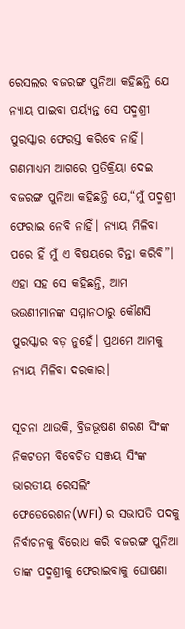ରେସଲର ବଜରଙ୍ଗ ପୁନିଆ କହିଛନ୍ତି ଯେ ନ୍ୟାୟ ପାଇବା ପର୍ୟ୍ୟନ୍ତ ସେ ପଦ୍ମଶ୍ରୀ ପୁରସ୍କାର ଫେରସ୍ତ କରିବେ ନାହିଁ। ଗଣମାଧ୍ୟମ ଆଗରେ ପ୍ରତିକ୍ରିୟା ଦେଇ ବଜରଙ୍ଗ ପୁନିଆ କହିଛନ୍ତି ଯେ,“ମୁଁ ପଦ୍ମଶ୍ରୀ ଫେରାଇ ନେବି ନାହିଁ। ନ୍ୟାୟ ମିଳିବା ପରେ ହିଁ ମୁଁ ଏ ବିଷୟରେ ଚିନ୍ତା କରିବି”। ଏହା ସହ ସେ କହିଛନ୍ତି, ଆମ ଭଉଣୀମାନଙ୍କ ସମ୍ମାନଠାରୁ କୌଣସି ପୁରସ୍କାର ବଡ଼ ନୁହେଁ। ପ୍ରଥମେ ଆମକୁ ନ୍ୟାୟ ମିଳିବା ଦରକାର।

ସୂଚନା ଥାଉକି, ବ୍ରିଜଭୂଷଣ ଶରଣ ସିଂଙ୍କ ନିକଟତମ ବିବେଚିତ ସଞ୍ଜୟ ସିଂଙ୍କ ଭାରତୀୟ ରେସଲିଂ ଫେଡେରେଶନ(WFI) ର ସଭାପତି ପଦକୁ ନିର୍ବାଚନକୁ ବିରୋଧ କରି ବଜରଙ୍ଗ ପୁନିଆ ତାଙ୍କ ପଦ୍ମଶ୍ରୀକୁ ଫେରାଇବାକୁ ଘୋଷଣା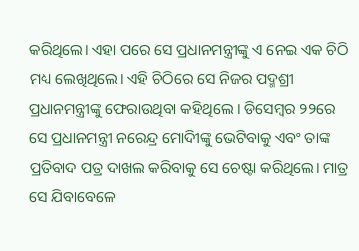କରିଥିଲେ। ଏହା ପରେ ସେ ପ୍ରଧାନମନ୍ତ୍ରୀଙ୍କୁ ଏ ନେଇ ଏକ ଚିଠି ମଧ୍ୟ ଲେଖିଥିଲେ। ଏହି ଚିଠିରେ ସେ ନିଜର ପଦ୍ମଶ୍ରୀ ପ୍ରଧାନମନ୍ତ୍ରୀଙ୍କୁ ଫେରାଉଥିବା କହିଥିଲେ । ଡିସେମ୍ବର ୨୨ରେ ସେ ପ୍ରଧାନମନ୍ତ୍ରୀ ନରେନ୍ଦ୍ର ମୋଦିୀଙ୍କୁ ଭେଟିବାକୁ ଏବଂ ତାଙ୍କ ପ୍ରତିବାଦ ପତ୍ର ଦାଖଲ କରିବାକୁ ସେ ଚେଷ୍ଟା କରିଥିଲେ। ମାତ୍ର ସେ ଯିବାବେଳେ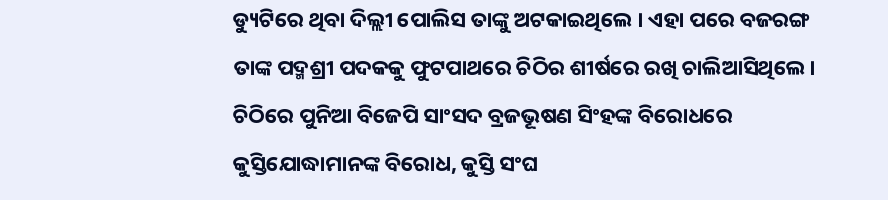ଡ୍ୟୁଟିରେ ଥିବା ଦିଲ୍ଲୀ ପୋଲିସ ତାଙ୍କୁ ଅଟକାଇଥିଲେ । ଏହା ପରେ ବଜରଙ୍ଗ ତାଙ୍କ ପଦ୍ମଶ୍ରୀ ପଦକକୁ ଫୁଟପାଥରେ ଚିଠିର ଶୀର୍ଷରେ ରଖି ଚାଲିଆସିଥିଲେ। ଚିଠିରେ ପୁନିଆ ବିଜେପି ସାଂସଦ ବ୍ରଜଭୂଷଣ ସିଂହଙ୍କ ବିରୋଧରେ କୁସ୍ତିଯୋଦ୍ଧାମାନଙ୍କ ବିରୋଧ, କୁସ୍ତି ସଂଘ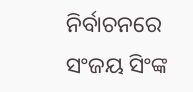ନିର୍ବାଚନରେ ସଂଜୟ ସିଂଙ୍କ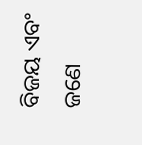ବିଜୟ ଏବଂ ଜଣେ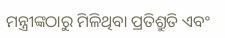ମନ୍ତ୍ରୀଙ୍କଠାରୁ ମିଳିଥିବା ପ୍ରତିଶ୍ରୁତି ଏବଂ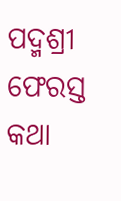ପଦ୍ମଶ୍ରୀ ଫେରସ୍ତ କଥା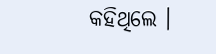କହିଥିଲେ ।